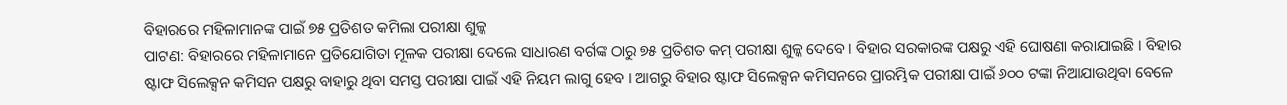ବିହାରରେ ମହିଳାମାନଙ୍କ ପାଇଁ ୭୫ ପ୍ରତିଶତ କମିଲା ପରୀକ୍ଷା ଶୁଳ୍କ
ପାଟଣ: ବିହାରରେ ମହିଳାମାନେ ପ୍ରତିଯୋଗିତା ମୂଳକ ପରୀକ୍ଷା ଦେଲେ ସାଧାରଣ ବର୍ଗଙ୍କ ଠାରୁ ୭୫ ପ୍ରତିଶତ କମ୍ ପରୀକ୍ଷା ଶୁଳ୍କ ଦେବେ । ବିହାର ସରକାରଙ୍କ ପକ୍ଷରୁ ଏହି ଘୋଷଣା କରାଯାଇଛି । ବିହାର ଷ୍ଟାଫ ସିଲେକ୍ସନ କମିସନ ପକ୍ଷରୁ ବାହାରୁ ଥିବା ସମସ୍ତ ପରୀକ୍ଷା ପାଇଁ ଏହି ନିୟମ ଲାଗୁ ହେବ । ଆଗରୁ ବିହାର ଷ୍ଟାଫ ସିଲେକ୍ସନ କମିସନରେ ପ୍ରାରମ୍ଭିକ ପରୀକ୍ଷା ପାଇଁ ୬୦୦ ଟଙ୍କା ନିଆଯାଉଥିବା ବେଳେ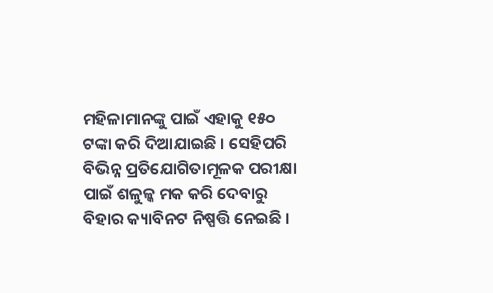ମହିଳାମାନଙ୍କୁ ପାଇଁ ଏହାକୁ ୧୫୦ ଟଙ୍କା କରି ଦିଆଯାଇଛି । ସେହିପରି ବିଭିନ୍ନ ପ୍ରତିଯୋଗିତାମୂଳକ ପରୀକ୍ଷା ପାଇଁ ଶଳୁଳ୍କ ମକ କରି ଦେବାରୁ ବିହାର କ୍ୟାବିନଟ ନିଷ୍ପତ୍ତି ନେଇଛି ।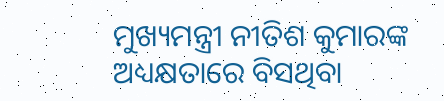ମୁଖ୍ୟମନ୍ତ୍ରୀ ନୀତିଶ କୁମାରଙ୍କ ଅଧ୍ୟକ୍ଷତାରେ ବିସଥିବା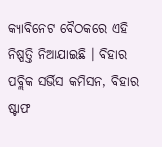କ୍ୟାବିନେଟ ବୈଠକରେ ଏହି ନିଷ୍ପତ୍ତି ନିଆଯାଇଛି । ବିହାର ପବ୍ଲିକ ସର୍ଭିସ କମିସନ, ବିହାର ଷ୍ଟାଫ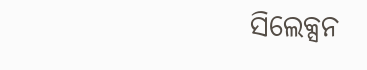ସିଲେକ୍ସନ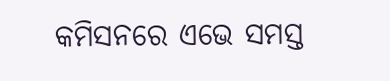କମିସନରେ ଏଭେ ସମସ୍ତ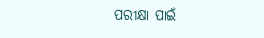ପରୀକ୍ଷା ପାଇଁ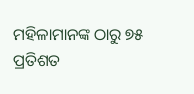ମହିଳାମାନଙ୍କ ଠାରୁ ୭୫ ପ୍ରତିଶତ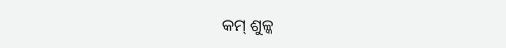କମ୍ ଶୁଳ୍କ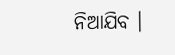ନିଆଯିବ ।